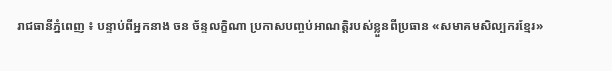រាជធានីភ្នំពេញ ៖ បន្ទាប់ពីអ្នកនាង ចន ច័ន្ទលក្ខិណា ប្រកាសបញ្ចប់អាណត្តិរបស់ខ្លួនពីប្រធាន «សមាគមសិល្បករខ្មែរ»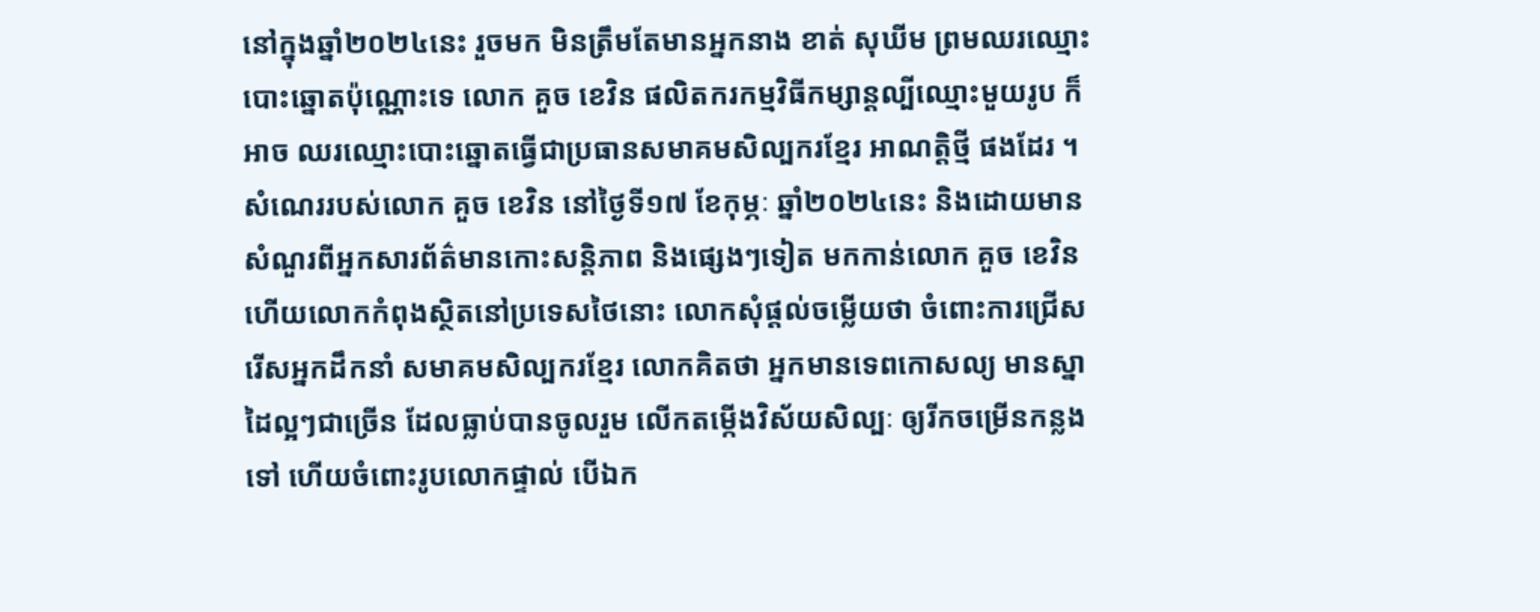នៅក្នុងឆ្នាំ២០២៤នេះ រួចមក មិនត្រឹមតែមានអ្នកនាង ខាត់ សុឃីម ព្រមឈរឈ្មោះបោះឆ្នោតប៉ុណ្ណោះទេ លោក គួច ខេវិន ផលិតករកម្មវិធីកម្សាន្តល្បីឈ្មោះមួយរូប ក៏អាច ឈរឈ្មោះបោះឆ្នោតធ្វើជាប្រធានសមាគមសិល្បករខ្មែរ អាណត្តិថ្មី ផងដែរ ។
សំណេររបស់លោក គួច ខេវិន នៅថ្ងៃទី១៧ ខែកុម្ភៈ ឆ្នាំ២០២៤នេះ និងដោយមានសំណួរពីអ្នកសារព័ត៌មានកោះសន្តិភាព និងផ្សេងៗទៀត មកកាន់លោក គួច ខេវិន ហើយលោកកំពុងស្ថិតនៅប្រទេសថៃនោះ លោកសុំផ្តល់ចម្លើយថា ចំពោះការជ្រើសរើសអ្នកដឹកនាំ សមាគមសិល្បករខ្មែរ លោកគិតថា អ្នកមានទេពកោសល្យ មានស្នាដៃល្អៗជាច្រើន ដែលធ្លាប់បានចូលរួម លើកតម្កើងវិស័យសិល្បៈ ឲ្យរីកចម្រើនកន្លងទៅ ហើយចំពោះរូបលោកផ្ទាល់ បើឯក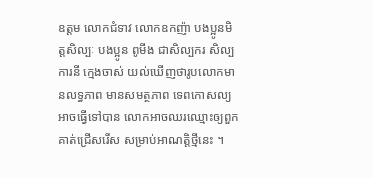ឧត្តម លោកជំទាវ លោកឧកញ៉ា បងប្អូនមិត្តសិល្បៈ បងប្អូន ពូមីង ជាសិល្បករ សិល្បការនី ក្មេងចាស់ យល់ឃើញថារូបលោកមានលទ្ធភាព មានសមត្ថភាព ទេពកោសល្យ អាចធ្វើទៅបាន លោកអាចឈរឈ្មោះឲ្យពួកគាត់ជ្រើសរើស សម្រាប់អាណត្តិថ្មីនេះ ។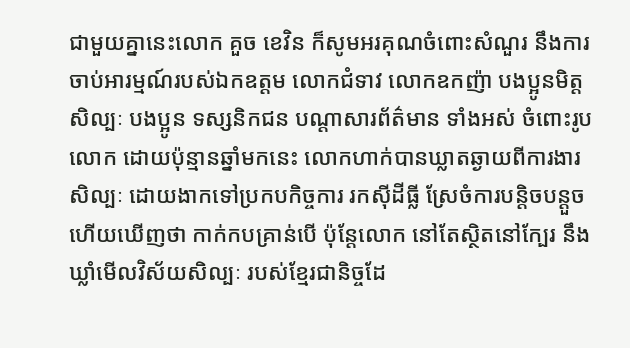ជាមួយគ្នានេះលោក គួច ខេវិន ក៏សូមអរគុណចំពោះសំណួរ នឹងការចាប់អារម្មណ៍របស់ឯកឧត្តម លោកជំទាវ លោកឧកញ៉ា បងប្អូនមិត្តសិល្បៈ បងប្អូន ទស្សនិកជន បណ្តាសារព័ត៌មាន ទាំងអស់ ចំពោះរូបលោក ដោយប៉ុន្មានឆ្នាំមកនេះ លោកហាក់បានឃ្លាតឆ្ងាយពីការងារសិល្បៈ ដោយងាកទៅប្រកបកិច្ចការ រកស៊ីដីធ្លី ស្រែចំការបន្តិចបន្តួច ហើយឃើញថា កាក់កបគ្រាន់បើ ប៉ុន្តែលោក នៅតែស្ថិតនៅក្បែរ នឹងឃ្លាំមើលវិស័យសិល្បៈ របស់ខ្មែរជានិច្ចដែ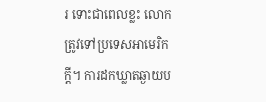រ ទោះជាពេលខ្លះ លោកត្រូវទៅប្រទេសអាមេរិកក្តី។ ការដកឃ្លាតឆ្ងាយប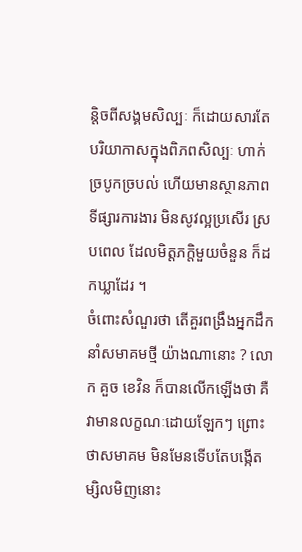ន្តិចពីសង្គមសិល្បៈ ក៏ដោយសារតែបរិយាកាសក្នុងពិភពសិល្បៈ ហាក់ច្របូកច្របល់ ហើយមានស្ថានភាពទីផ្សារការងារ មិនសូវល្អប្រសើរ ស្របពេល ដែលមិត្តភក្តិមួយចំនួន ក៏ដកឃ្លាដែរ ។
ចំពោះសំណួរថា តើគួរពង្រឹងអ្នកដឹកនាំសមាគមថ្មី យ៉ាងណានោះ ? លោក គួច ខេវិន ក៏បានលើកឡើងថា គឺវាមានលក្ខណៈដោយឡែកៗ ព្រោះថាសមាគម មិនមែនទើបតែបង្កើតម្សិលមិញនោះ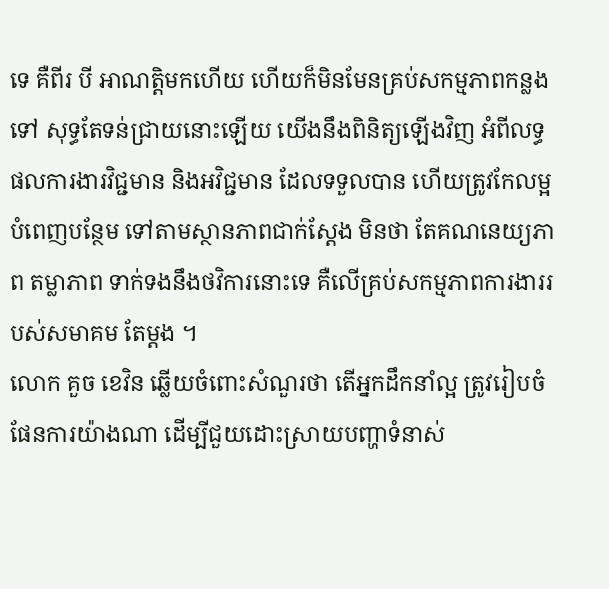ទេ គឺពីរ បី អាណត្តិមកហើយ ហើយក៏មិនមែនគ្រប់សកម្មភាពកន្លងទៅ សុទ្ធតែទន់ជ្រាយនោះឡើយ យើងនឹងពិនិត្យឡើងវិញ អំពីលទ្ធផលការងារវិជ្ជមាន និងអវិជ្ជមាន ដែលទទួលបាន ហើយត្រូវកែលម្អ បំពេញបន្ថែម ទៅតាមស្ថានភាពជាក់ស្តែង មិនថា តែគណនេយ្យភាព តម្លាភាព ទាក់ទងនឹងថវិការនោះទេ គឺលើគ្រប់សកម្មភាពការងាររបស់សមាគម តែម្តង ។
លោក គួច ខេវិន ឆ្លើយចំពោះសំណួរថា តើអ្នកដឹកនាំល្អ ត្រូវរៀបចំផែនការយ៉ាងណា ដើម្បីជួយដោះស្រាយបញ្ហាទំនាស់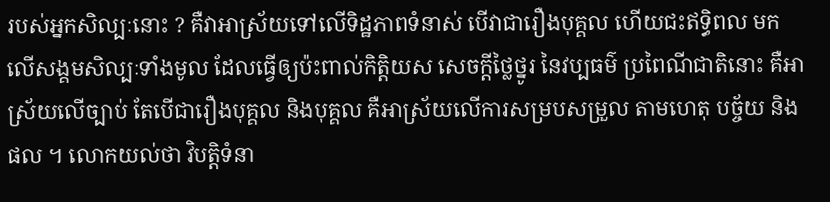របស់អ្នកសិល្បៈនោះ ? គឺវាអាស្រ័យទៅលើទិដ្ឋភាពទំនាស់ បើវាជារឿងបុគ្គល ហើយជះឥទ្ធិពល មកលើសង្គមសិល្បៈទាំងមូល ដែលធ្វើឲ្យប៉ះពាល់កិត្តិយស សេចក្តីថ្លៃថ្នូរ នៃវប្បធម៌ ប្រពៃណីជាតិនោះ គឺអាស្រ័យលើច្បាប់ តែបើជារឿងបុគ្គល និងបុគ្គល គឺអាស្រ័យលើការសម្របសម្រួល តាមហេតុ បច្ច័យ និងផល ។ លោកយល់ថា វិបត្តិទំនា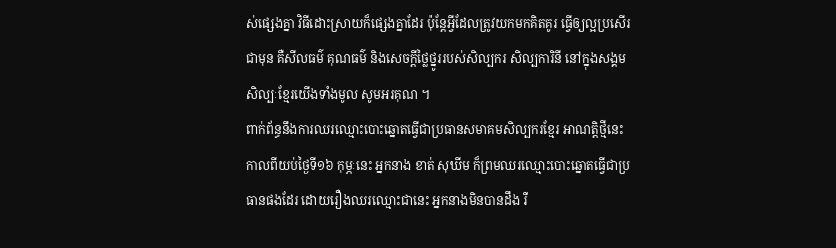ស់ផ្សេងគ្នា វិធីដោះស្រាយក៏ផ្សេងគ្នាដែរ ប៉ុន្តែអ្វីដែលត្រូវយកមកគិតគូរ ធ្វើឲ្យល្អប្រសើរជាមុន គឺសីលធម៌ គុណធម៌ និងសេចក្តីថ្លៃថ្នូររបស់សិល្បករ សិល្បការិនី នៅក្នុងសង្គមសិល្បៈខ្មែរយើងទាំងមូល សូមអរគុណ ។
ពាក់ព័ន្ធនឹងការឈរឈ្មោះបោះឆ្នោតធ្វើជាប្រធានសមាគមសិល្បករខ្មែរ អាណត្តិថ្មីនេះ កាលពីយប់ថ្ងៃទី១៦ កុម្ភៈនេះ អ្នកនាង ខាត់ សុឃីម ក៏ព្រមឈរឈ្មោះបោះឆ្នោតធ្វើជាប្រធានផងដែរ ដោយរឿងឈរឈ្មោះជានេះ អ្នកនាងមិនបានដឹង រឺ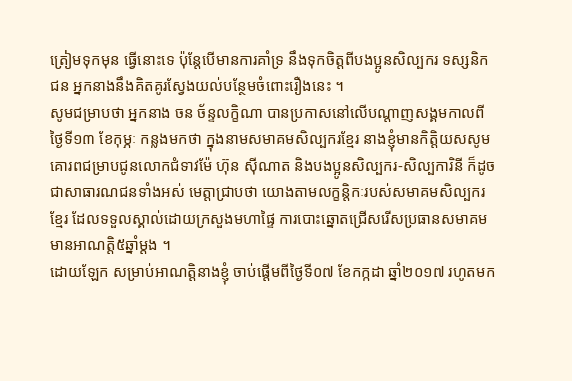ត្រៀមទុកមុន ធ្វើនោះទេ ប៉ុន្តែបើមានការគាំទ្រ នឹងទុកចិត្តពីបងប្អូនសិល្បករ ទស្សនិកជន អ្នកនាងនឹងគិតគូរស្វែងយល់បន្ថែមចំពោះរឿងនេះ ។
សូមជម្រាបថា អ្នកនាង ចន ច័ន្ទលក្ខិណា បានប្រកាសនៅលើបណ្តាញសង្គមកាលពីថ្ងៃទី១៣ ខែកុម្ភៈ កន្លងមកថា ក្នុងនាមសមាគមសិល្បករខ្មែរ នាងខ្ញុំមានកិត្តិយសសូមគោរពជម្រាបជូនលោកជំទាវម៉ែ ហ៊ុន ស៊ីណាត និងបងប្អូនសិល្បករ-សិល្បការិនី ក៏ដូចជាសាធារណជនទាំងអស់ មេត្តាជ្រាបថា យោងតាមលក្ខន្តិកៈរបស់សមាគមសិល្បករខ្មែរ ដែលទទួលស្គាល់ដោយក្រសួងមហាផ្ទៃ ការបោះឆ្នោតជ្រើសរើសប្រធានសមាគមមានអាណត្តិ៥ឆ្នាំម្ដង ។
ដោយឡែក សម្រាប់អាណត្តិនាងខ្ញុំ ចាប់ផ្ដើមពីថ្ងៃទី០៧ ខែកក្កដា ឆ្នាំ២០១៧ រហូតមក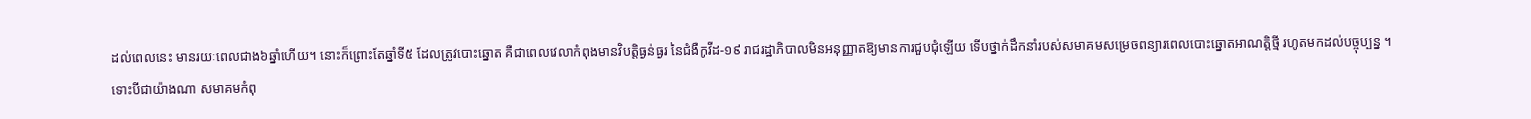ដល់ពេលនេះ មានរយៈពេលជាង៦ឆ្នាំហើយ។ នោះក៏ព្រោះតែឆ្នាំទី៥ ដែលត្រូវបោះឆ្នោត គឺជាពេលវេលាកំពុងមានវិបត្តិធ្ងន់ធ្ងរ នៃជំងឺកូវីដ-១៩ រាជរដ្ឋាភិបាលមិនអនុញ្ញាតឱ្យមានការជួបជុំឡើយ ទើបថ្នាក់ដឹកនាំរបស់សមាគមសម្រេចពន្យារពេលបោះឆ្នោតអាណត្តិថ្មី រហូតមកដល់បច្ចុប្បន្ន ។
ទោះបីជាយ៉ាងណា សមាគមកំពុ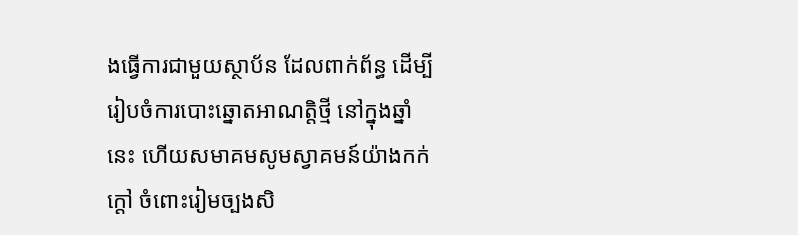ងធ្វើការជាមួយស្ថាប័ន ដែលពាក់ព័ន្ធ ដើម្បីរៀបចំការបោះឆ្នោតអាណត្តិថ្មី នៅក្នុងឆ្នាំនេះ ហើយសមាគមសូមស្វាគមន៍យ៉ាងកក់ក្ដៅ ចំពោះរៀមច្បងសិ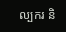ល្បករ និ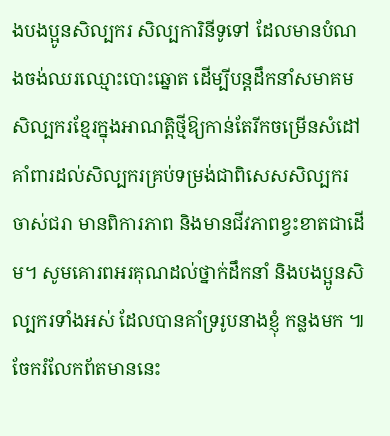ងបងប្អូនសិល្បករ សិល្បការិនីទូទៅ ដែលមានបំណងចង់ឈរឈ្មោះបោះឆ្នោត ដើម្បីបន្តដឹកនាំសមាគមសិល្បករខ្មែរក្នុងអាណត្តិថ្មីឱ្យកាន់តែរីកចម្រើនសំដៅគាំពារដល់សិល្បករគ្រប់ទម្រង់ជាពិសេសសិល្បករចាស់ជរា មានពិការភាព និងមានជីវភាពខ្វះខាតជាដើម។ សូមគោរពអរគុណដល់ថ្នាក់ដឹកនាំ និងបងប្អូនសិល្បករទាំងអស់ ដែលបានគាំទ្ររូបនាងខ្ញុំ កន្លងមក ៕
ចែករំលែកព័តមាននេះ